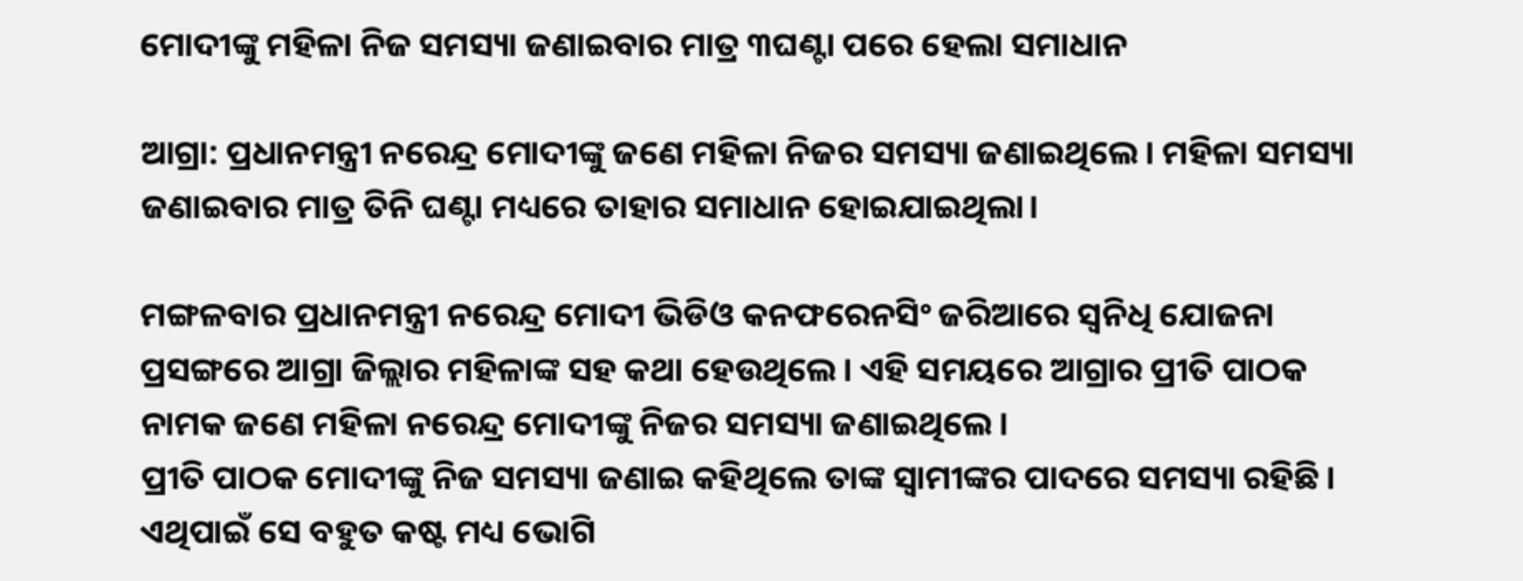ମୋଦୀଙ୍କୁ ମହିଳା ନିଜ ସମସ୍ୟା ଜଣାଇବାର ମାତ୍ର ୩ଘଣ୍ଟା ପରେ ହେଲା ସମାଧାନ

ଆଗ୍ରା: ପ୍ରଧାନମନ୍ତ୍ରୀ ନରେନ୍ଦ୍ର ମୋଦୀଙ୍କୁ ଜଣେ ମହିଳା ନିଜର ସମସ୍ୟା ଜଣାଇଥିଲେ। ମହିଳା ସମସ୍ୟା ଜଣାଇବାର ମାତ୍ର ତିନି ଘଣ୍ଟା ମଧ୍ୟରେ ତାହାର ସମାଧାନ ହୋଇଯାଇଥିଲା।

ମଙ୍ଗଳବାର ପ୍ରଧାନମନ୍ତ୍ରୀ ନରେନ୍ଦ୍ର ମୋଦୀ ଭିଡିଓ କନଫରେନସିଂ ଜରିଆରେ ସ୍ୱନିଧି ଯୋଜନା ପ୍ରସଙ୍ଗରେ ଆଗ୍ରା ଜିଲ୍ଲାର ମହିଳାଙ୍କ ସହ କଥା ହେଉଥିଲେ। ଏହି ସମୟରେ ଆଗ୍ରାର ପ୍ରୀତି ପାଠକ ନାମକ ଜଣେ ମହିଳା ନରେନ୍ଦ୍ର ମୋଦୀଙ୍କୁ ନିଜର ସମସ୍ୟା ଜଣାଇଥିଲେ।
ପ୍ରୀତି ପାଠକ ମୋଦୀଙ୍କୁ ନିଜ ସମସ୍ୟା ଜଣାଇ କହିଥିଲେ ତାଙ୍କ ସ୍ୱାମୀଙ୍କର ପାଦରେ ସମସ୍ୟା ରହିଛି। ଏଥିପାଇଁ ‌ସେ ବହୁତ କଷ୍ଟ ମଧ୍ୟ ଭୋଗି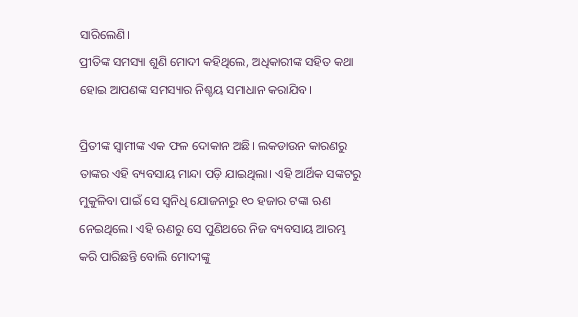ସାରିଲେଣି।
ପ୍ରୀତିଙ୍କ ସମସ୍ୟା ଶୁଣି ମୋଦୀ କହିଥିଲେ, ଅଧିକାରୀଙ୍କ ସହିତ କଥା ହୋଇ ଆପଣଙ୍କ ସମସ୍ୟାର ନିଶ୍ଚୟ ସମାଧାନ କରାଯିବ।

ପ୍ରିତୀଙ୍କ ସ୍ୱାମୀଙ୍କ ଏକ ଫଳ ଦୋକାନ ଅଛି। ଲକଡାଉନ କାରଣରୁ ତାଙ୍କର ଏହି ବ୍ୟବସାୟ ମାନ୍ଦା ପଡ଼ି ଯାଇଥିଲା। ଏହି ଆର୍ଥିକ ସଙ୍କଟରୁ ମୁକୁଳିବା ପାଇଁ ସେ ସ୍ୱନିଧି ଯୋଜନାରୁ ୧୦ ହଜାର ଟଙ୍କା ଋଣ ନେଇଥିଲେ। ଏହି ଋଣରୁ ସେ ପୁଣିଥରେ ନିଜ ବ୍ୟବସାୟ ଆରମ୍ଭ କରି ପାରିଛନ୍ତି ବୋଲି ମୋଦୀଙ୍କୁ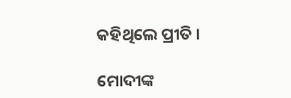କହିଥିଲେ ପ୍ରୀତି ।

ମୋଦୀଙ୍କ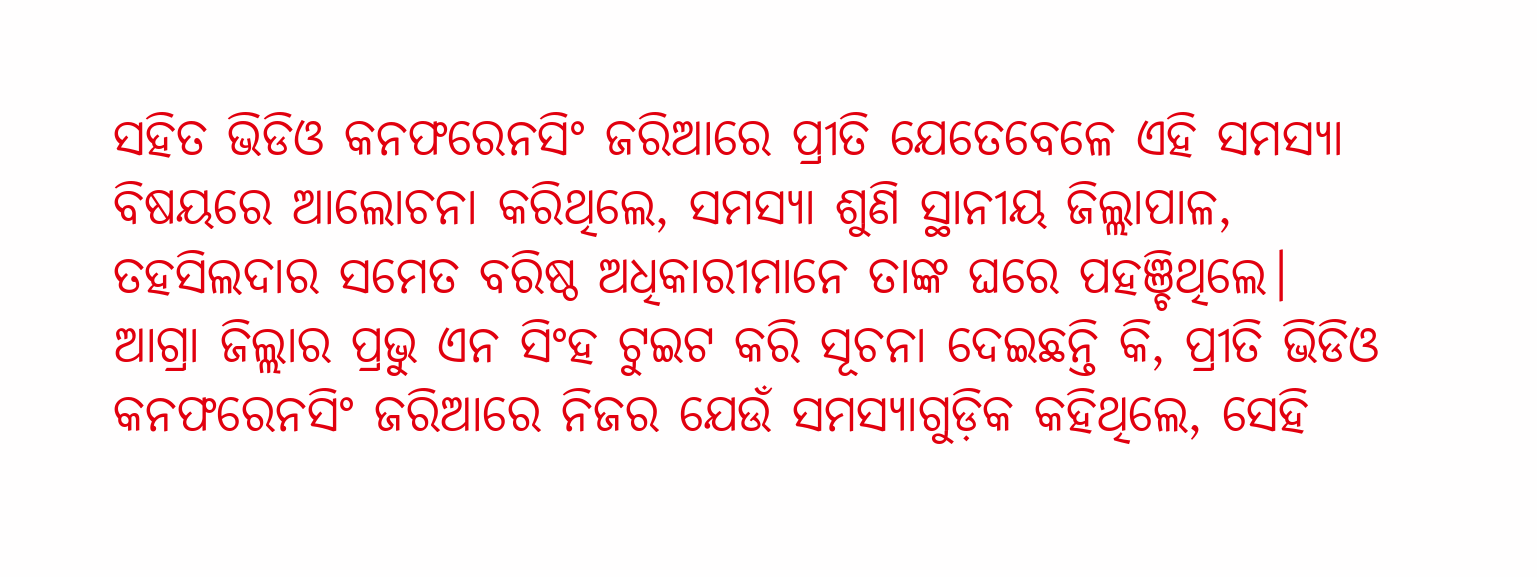ସହିତ ଭିଡିଓ କନଫରେନସିଂ ଜରିଆରେ ପ୍ରୀତି ଯେତେବେଳେ ଏହି ସମସ୍ୟା ବିଷୟରେ ଆଲୋଚନା କରିଥିଲେ, ସମସ୍ୟା ଶୁଣି ସ୍ଥାନୀୟ ଜିଲ୍ଲାପାଳ, ତହସିଲଦାର ସମେତ ବରିଷ୍ଠ ଅଧିକାରୀମାନେ ତାଙ୍କ ଘରେ ପହଞ୍ଚିଥିଲେ।
ଆଗ୍ରା ଜିଲ୍ଲାର ପ୍ରଭୁ ଏନ ସିଂହ ଟୁଇଟ କରି ସୂଚନା ଦେଇଛନ୍ତି କି, ପ୍ରୀତି ଭିଡିଓ କନଫରେନସିଂ ଜରିଆରେ ନିଜର ଯେଉଁ ସମସ୍ୟାଗୁଡ଼ିକ କହିଥିଲେ, ସେହି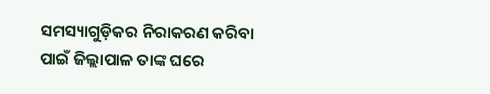ସମସ୍ୟାଗୁଡ଼ିକର ନିରାକରଣ କରିବା ପାଇଁ ଜିଲ୍ଲାପାଳ ତାଙ୍କ ଘରେ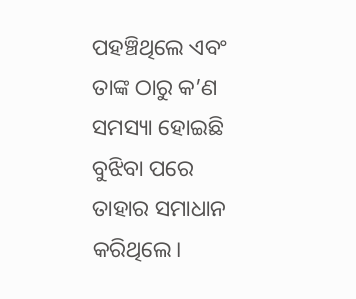ପହଞ୍ଚିଥିଲେ ଏବଂ ତାଙ୍କ ଠାରୁ କ’ଣ ସମସ୍ୟା ହୋଇଛି ବୁଝିବା ପରେ ତାହାର ସମାଧାନ କରିଥିଲେ।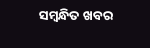ସମ୍ବନ୍ଧିତ ଖବର